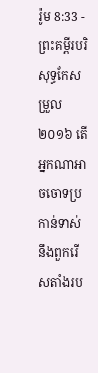រ៉ូម 8:33 - ព្រះគម្ពីរបរិសុទ្ធកែសម្រួល ២០១៦ តើអ្នកណាអាចចោទប្រកាន់ទាស់នឹងពួករើសតាំងរប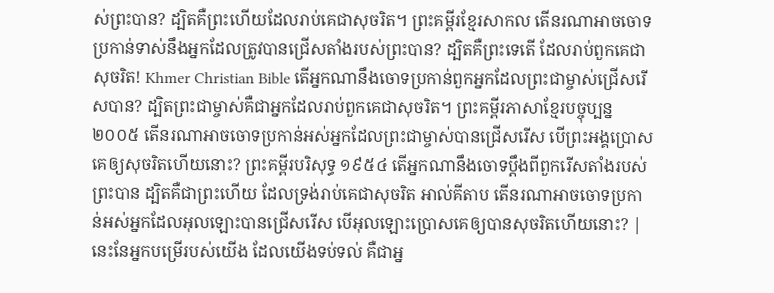ស់ព្រះបាន? ដ្បិតគឺព្រះហើយដែលរាប់គេជាសុចរិត។ ព្រះគម្ពីរខ្មែរសាកល តើនរណាអាចចោទប្រកាន់ទាស់នឹងអ្នកដែលត្រូវបានជ្រើសតាំងរបស់ព្រះបាន? ដ្បិតគឺព្រះទេតើ ដែលរាប់ពួកគេជាសុចរិត! Khmer Christian Bible តើអ្នកណានឹងចោទប្រកាន់ពួកអ្នកដែលព្រះជាម្ចាស់ជ្រើសរើសបាន? ដ្បិតព្រះជាម្ចាស់គឺជាអ្នកដែលរាប់ពួកគេជាសុចរិត។ ព្រះគម្ពីរភាសាខ្មែរបច្ចុប្បន្ន ២០០៥ តើនរណាអាចចោទប្រកាន់អស់អ្នកដែលព្រះជាម្ចាស់បានជ្រើសរើស បើព្រះអង្គប្រោសគេឲ្យសុចរិតហើយនោះ? ព្រះគម្ពីរបរិសុទ្ធ ១៩៥៤ តើអ្នកណានឹងចោទប្តឹងពីពួករើសតាំងរបស់ព្រះបាន ដ្បិតគឺជាព្រះហើយ ដែលទ្រង់រាប់គេជាសុចរិត អាល់គីតាប តើនរណាអាចចោទប្រកាន់អស់អ្នកដែលអុលឡោះបានជ្រើសរើស បើអុលឡោះប្រោសគេឲ្យបានសុចរិតហើយនោះ? |
នេះនែអ្នកបម្រើរបស់យើង ដែលយើងទប់ទល់ គឺជាអ្ន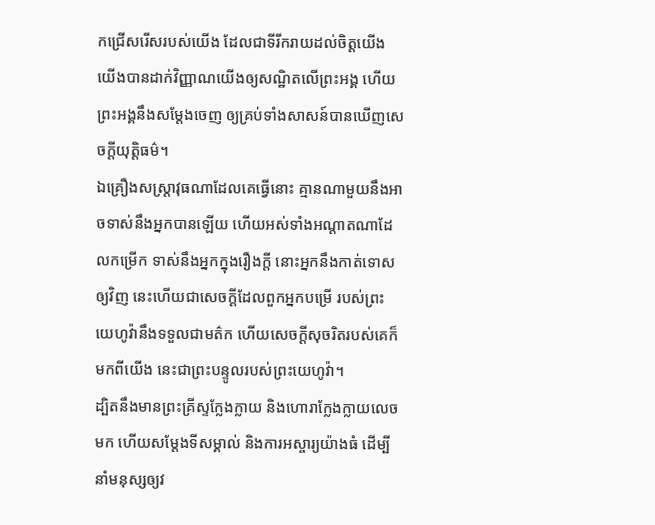កជ្រើសរើសរបស់យើង ដែលជាទីរីករាយដល់ចិត្តយើង យើងបានដាក់វិញ្ញាណយើងឲ្យសណ្ឋិតលើព្រះអង្គ ហើយព្រះអង្គនឹងសម្ដែងចេញ ឲ្យគ្រប់ទាំងសាសន៍បានឃើញសេចក្ដីយុត្តិធម៌។
ឯគ្រឿងសស្ត្រាវុធណាដែលគេធ្វើនោះ គ្មានណាមួយនឹងអាចទាស់នឹងអ្នកបានឡើយ ហើយអស់ទាំងអណ្ដាតណាដែលកម្រើក ទាស់នឹងអ្នកក្នុងរឿងក្តី នោះអ្នកនឹងកាត់ទោសឲ្យវិញ នេះហើយជាសេចក្ដីដែលពួកអ្នកបម្រើ របស់ព្រះយេហូវ៉ានឹងទទួលជាមត៌ក ហើយសេចក្ដីសុចរិតរបស់គេក៏មកពីយើង នេះជាព្រះបន្ទូលរបស់ព្រះយេហូវ៉ា។
ដ្បិតនឹងមានព្រះគ្រីស្ទក្លែងក្លាយ និងហោរាក្លែងក្លាយលេចមក ហើយសម្តែងទីសម្គាល់ និងការអស្ចារ្យយ៉ាងធំ ដើម្បីនាំមនុស្សឲ្យវ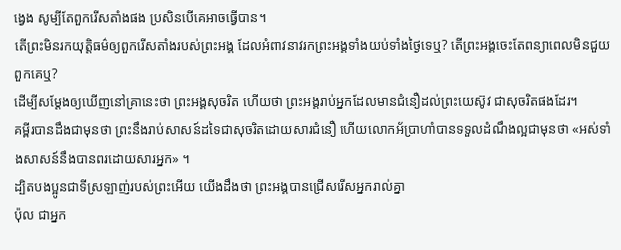ង្វេង សូម្បីតែពួករើសតាំងផង ប្រសិនបើគេអាចធ្វើបាន។
តើព្រះមិនរកយុត្តិធម៌ឲ្យពួករើសតាំងរបស់ព្រះអង្គ ដែលអំពាវនាវរកព្រះអង្គទាំងយប់ទាំងថ្ងៃទេឬ? តើព្រះអង្គចេះតែពន្យាពេលមិនជួយពួកគេឬ?
ដើម្បីសម្ដែងឲ្យឃើញនៅគ្រានេះថា ព្រះអង្គសុចរិត ហើយថា ព្រះអង្គរាប់អ្នកដែលមានជំនឿដល់ព្រះយេស៊ូវ ជាសុចរិតផងដែរ។
គម្ពីរបានដឹងជាមុនថា ព្រះនឹងរាប់សាសន៍ដទៃជាសុចរិតដោយសារជំនឿ ហើយលោកអ័ប្រាហាំបានទទួលដំណឹងល្អជាមុនថា «អស់ទាំងសាសន៍នឹងបានពរដោយសារអ្នក» ។
ដ្បិតបងប្អូនជាទីស្រឡាញ់របស់ព្រះអើយ យើងដឹងថា ព្រះអង្គបានជ្រើសរើសអ្នករាល់គ្នា
ប៉ុល ជាអ្នក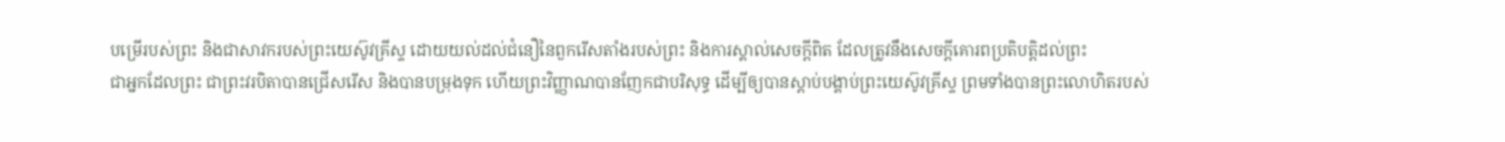បម្រើរបស់ព្រះ និងជាសាវករបស់ព្រះយេស៊ូវគ្រីស្ទ ដោយយល់ដល់ជំនឿនៃពួករើសតាំងរបស់ព្រះ និងការស្គាល់សេចក្ដីពិត ដែលត្រូវនឹងសេចក្ដីគោរពប្រតិបត្តិដល់ព្រះ
ជាអ្នកដែលព្រះ ជាព្រះវរបិតាបានជ្រើសរើស និងបានបម្រុងទុក ហើយព្រះវិញ្ញាណបានញែកជាបរិសុទ្ធ ដើម្បីឲ្យបានស្តាប់បង្គាប់ព្រះយេស៊ូវគ្រីស្ទ ព្រមទាំងបានព្រះលោហិតរបស់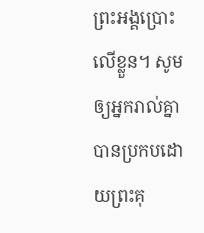ព្រះអង្គប្រោះលើខ្លួន។ សូមឲ្យអ្នករាល់គ្នាបានប្រកបដោយព្រះគុ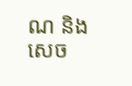ណ និងសេច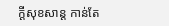ក្តីសុខសាន្ត កាន់តែ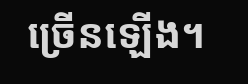ច្រើនឡើង។